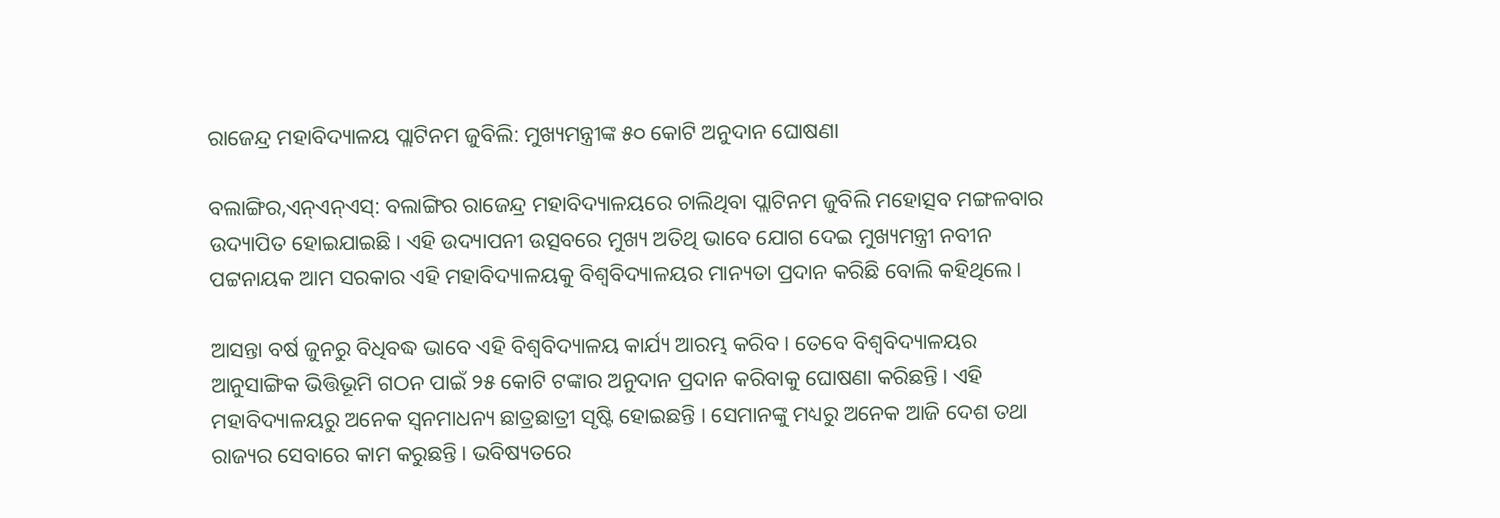ରାଜେନ୍ଦ୍ର ମହାବିଦ୍ୟାଳୟ ପ୍ଲାଟିନମ ଜୁବିଲି: ମୁଖ୍ୟମନ୍ତ୍ରୀଙ୍କ ୫୦ କୋଟି ଅନୁଦାନ ଘୋଷଣା

ବଲାଙ୍ଗିର,ଏନ୍ଏନ୍ଏସ୍: ବଲାଙ୍ଗିର ରାଜେନ୍ଦ୍ର ମହାବିଦ୍ୟାଳୟରେ ଚାଲିଥିବା ପ୍ଲାଟିନମ ଜୁବିଲି ମହୋତ୍ସବ ମଙ୍ଗଳବାର ଉଦ୍ୟାପିତ ହୋଇଯାଇଛି। ଏହି ଉଦ୍ୟାପନୀ ଉତ୍ସବରେ ମୁଖ୍ୟ ଅତିଥି ଭାବେ ଯୋଗ ଦେଇ ମୁଖ୍ୟମନ୍ତ୍ରୀ ନବୀନ ପଟ୍ଟନାୟକ ଆମ ସରକାର ଏହି ମହାବିଦ୍ୟାଳୟକୁ ବିଶ୍ୱବିଦ୍ୟାଳୟର ମାନ୍ୟତା ପ୍ରଦାନ କରିଛି ବୋଲି କହିଥିଲେ।

ଆସନ୍ତା ବର୍ଷ ଜୁନରୁ ବିଧିବଦ୍ଧ ଭାବେ ଏହି ବିଶ୍ୱବିଦ୍ୟାଳୟ କାର୍ଯ୍ୟ ଆରମ୍ଭ କରିବ। ତେବେ ବିଶ୍ୱବିଦ୍ୟାଳୟର ଆନୁସାଙ୍ଗିକ ଭିତ୍ତିଭୂମି ଗଠନ ପାଇଁ ୨୫ କୋଟି ଟଙ୍କାର ଅନୁଦାନ ପ୍ରଦାନ କରିବାକୁ ଘୋଷଣା କରିଛନ୍ତି। ଏହି ମହାବିଦ୍ୟାଳୟରୁ ଅନେକ ସ୍ୱନମାଧନ୍ୟ ଛାତ୍ରଛାତ୍ରୀ ସୃଷ୍ଟି ହୋଇଛନ୍ତି । ସେମାନଙ୍କୁ ମଧ୍ୟରୁ ଅନେକ ଆଜି ଦେଶ ତଥା ରାଜ୍ୟର ସେବାରେ କାମ କରୁଛନ୍ତି। ଭବିଷ୍ୟତରେ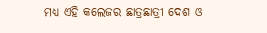ମଧ୍ୟ ଏହି କଲେଜର ଛାତ୍ରଛାତ୍ରୀ ଦେଶ ଓ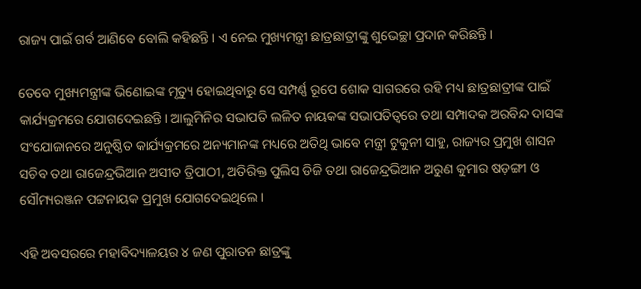ରାଜ୍ୟ ପାଇଁ ଗର୍ବ ଆଣିବେ ବୋଲି କହିଛନ୍ତି। ଏ ନେଇ ମୁଖ୍ୟମନ୍ତ୍ରୀ ଛାତ୍ରଛାତ୍ରୀଙ୍କୁ ଶୁଭେଚ୍ଛା ପ୍ରଦାନ କରିଛନ୍ତି।

ତେବେ ମୁଖ୍ୟମନ୍ତ୍ରୀଙ୍କ ଭିଣୋଇଙ୍କ ମୃତ୍ୟୁ ହୋଇଥିବାରୁ ସେ ସମ୍ପର୍ଣ୍ଣ ରୂପେ ଶୋକ ସାଗରରେ ରହି ମଧ୍ୟ ଛାତ୍ରଛାତ୍ରୀଙ୍କ ପାଇଁ କାର୍ଯ୍ୟକ୍ରମରେ ଯୋଗଦେଇଛନ୍ତି। ଆଲୁମିନିର ସଭାପତି ଲଳିତ ନାୟକଙ୍କ ସଭାପତିତ୍ୱରେ ତଥା ସମ୍ପାଦକ ଅରବିନ୍ଦ ଦାସଙ୍କ ସଂଯୋଜାନରେ ଅନୁଷ୍ଠିତ କାର୍ଯ୍ୟକ୍ରମରେ ଅନ୍ୟମାନଙ୍କ ମଧ୍ୟରେ ଅତିଥି ଭାବେ ମନ୍ତ୍ରୀ ଟୁକୁନୀ ସାହୁ, ରାଜ୍ୟର ପ୍ରମୁଖ ଶାସନ ସଚିବ ତଥା ରାଜେନ୍ଦ୍ରଭିଆନ ଅସୀତ ତ୍ରିପାଠୀ, ଅତିରିକ୍ତ ପୁଲିସ ଡିଜି ତଥା ରାଜେନ୍ଦ୍ରଭିଆନ ଅରୁଣ କୁମାର ଷଡ଼ଙ୍ଗୀ ଓ ସୌମ୍ୟରଞ୍ଜନ ପଟ୍ଟନାୟକ ପ୍ରମୁଖ ଯୋଗଦେଇଥିଲେ।

ଏହି ଅବସରରେ ମହାବିଦ୍ୟାଳୟର ୪ ଜଣ ପୁରାତନ ଛାତ୍ରଙ୍କୁ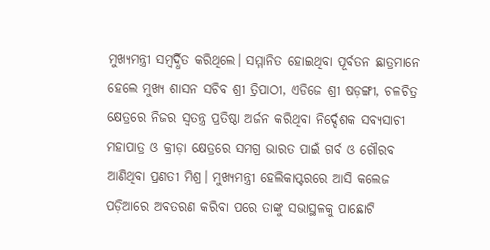ମୁଖ୍ୟମନ୍ତ୍ରୀ ସମ୍ବର୍ଦ୍ଧିତ କରିଥିଲେ। ସମ୍ମାନିତ ହୋଇଥିବା ପୂର୍ବତନ ଛାତ୍ରମାନେ ହେଲେ ମୁଖ୍ୟ ଶାସନ ସଚିବ ଶ୍ରୀ ତ୍ରିପାଠୀ, ଏଡିଜେ ଶ୍ରୀ ଷଡ଼ଙ୍ଗୀ, ଚଳଚିତ୍ର କ୍ଷେତ୍ରରେ ନିଜର ସ୍ୱତନ୍ତ୍ର ପ୍ରତିଷ୍ଠା ଅର୍ଜନ କରିଥିବା ନିର୍ଦ୍ଦେଶକ ସବ୍ୟସାଚୀ ମହାପାତ୍ର ଓ କ୍ରୀଡ଼ା କ୍ଷେତ୍ରରେ ସମଗ୍ର ଭାରତ ପାଇଁ ଗର୍ବ ଓ ଗୌରବ ଆଣିଥିବା ପ୍ରଣତୀ ମିଶ୍ର। ମୁଖ୍ୟମନ୍ତ୍ରୀ ହେଲିକାପ୍ଟରରେ ଆସି କଲେଜ ପଡ଼ିଆରେ ଅବତରଣ କରିବା ପରେ ତାଙ୍କୁ ସଭାସ୍ଥଳକୁ ପାଛୋଟି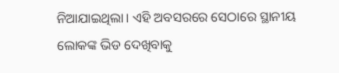ନିଆଯାଇଥିଲା। ଏହି ଅବସରରେ ସେଠାରେ ସ୍ଥାନୀୟ ଲୋକଙ୍କ ଭିଡ ଦେଖିବାକୁ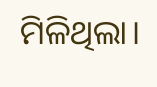ମିଳିଥିଲା।